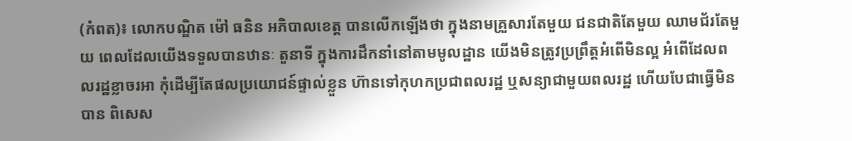(កំពត)៖ លោកបណ្ឌិត ម៉ៅ ធនិន អភិបាលខេត្ត បានលើកឡើងថា ក្នុងនាមគ្រួសារតែមួយ ជនជាតិតែមួយ ឈាមជ័រតែមួយ ពេលដែលយើងទទួលបានឋានៈ តួនាទី ក្នុងការដឹកនាំនៅតាមមូលដ្ឋាន យើងមិនត្រូវប្រព្រឹត្តអំពើមិនល្អ អំពើដែលពលរដ្ឋខ្លាចរអា កុំដើម្បីតែផលប្រយោជន៍ផ្ទាល់ខ្លួន ហ៊ានទៅកុហកប្រជាពលរដ្ឋ ឬសន្យាជាមួយពលរដ្ឋ ហើយបែជាធ្វើមិនបាន ពិសេស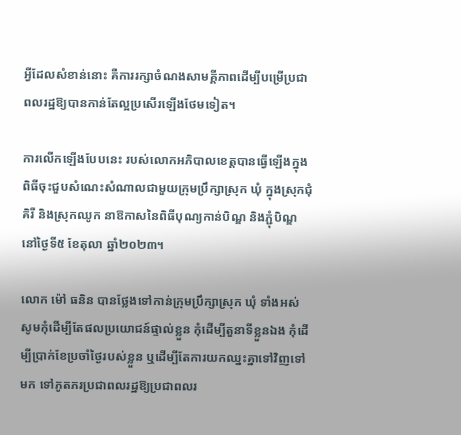អ្វីដែលសំខាន់នោះ គឺការរក្សាចំណងសាមគ្គីភាពដើម្បីបម្រើប្រជាពលរដ្ឋឱ្យបានកាន់តែល្អប្រសើរឡើងថែមទៀត។

ការលើកឡើងបែបនេះ របស់លោកអភិបាលខេត្តបានធ្វើឡើងក្នុងពិធីចុះជួបសំណេះសំណាលជាមួយក្រុមប្រឹក្សាស្រុក ឃុំ ក្នុងស្រុកជុំគិរី និងស្រុកឈូក នាឱកាសនៃពិធីបុណ្យកាន់បិណ្ឌ និងភ្ជុំបិណ្ឌ នៅថ្ងៃទី៥ ខែតុលា ឆ្នាំ២០២៣។

លោក ម៉ៅ ធនិន បានថ្លែងទៅកាន់ក្រុមប្រឹក្សាស្រុក ឃុំ ទាំងអស់ សូមកុំដើម្បីតែផលប្រយោជន៍ផ្ទាល់ខ្លួន កុំដើម្បីតួនាទីខ្លួនឯង កុំដើម្បីប្រាក់ខែប្រចាំថ្ងៃរបស់ខ្លួន ឬដើម្បីតែការយកឈ្នះគ្នាទៅវិញទៅមក ទៅភូតភរប្រជាពលរដ្ឋឱ្យប្រជាពលរ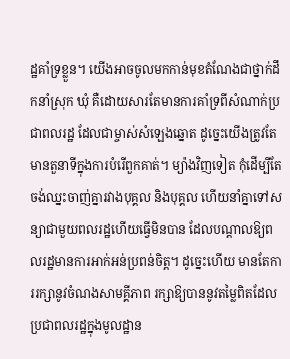ដ្ឋគាំទ្រខ្លួន។ យើងអាចចូលមកកាន់មុខតំណែងជាថ្នាក់ដឹកនាំស្រុក ឃុំ គឺដោយសារតែមានការគាំទ្រពីសំណាក់ប្រជាពលរដ្ឋ ដែលជាម្ចាស់សំឡេងឆ្នោត ដូច្នេះយើងត្រូវតែមានតួនាទីក្នុងការបំរើពួកគាត់។ ម្យ៉ាងវិញទៀត កុំដើម្បីតែចង់ឈ្នះចាញ់គ្នារវាងបុគ្គល និងបុគ្គល ហើយនាំគ្នាទៅសន្យាជាមួយពលរដ្ឋហើយធ្វើមិនបាន ដែលបណ្តាលឱ្យពលរដ្ឋមានការអាក់អន់ប្រពន់ចិត្ត។ ដូច្នេះហើយ មានតែការរក្សានូវចំណងសាមគ្គីភាព រក្សាឱ្យបាននូវតម្លៃពិតដែលប្រជាពលរដ្ឋក្នុងមូលដ្ឋាន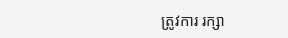ត្រូវការ រក្សា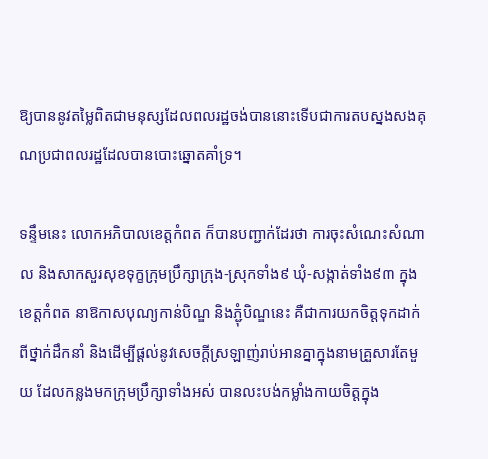ឱ្យបាននូវតម្លៃពិតជាមនុស្សដែលពលរដ្ឋចង់បាននោះទើបជាការតបស្នងសងគុណប្រជាពលរដ្ឋដែលបានបោះឆ្នោតគាំទ្រ។

ទន្ទឹមនេះ លោកអភិបាលខេត្តកំពត ក៏បានបញ្ជាក់ដែរថា ការចុះសំណេះសំណាល និងសាកសួរសុខទុក្ខក្រុមប្រឹក្សាក្រុង-ស្រុកទាំង៩ ឃុំ-សង្កាត់ទាំង៩៣ ក្នុងខេត្តកំពត នាឱកាសបុណ្យកាន់បិណ្ឌ និងភ្ជុំបិណ្ឌនេះ គឺជាការយកចិត្តទុកដាក់ ពីថ្នាក់ដឹកនាំ និងដើម្បីផ្តល់នូវសេចក្តីស្រឡាញ់រាប់អានគ្នាក្នុងនាមគ្រួសារតែមួយ ដែលកន្លងមកក្រុមប្រឹក្សាទាំងអស់ បានលះបង់កម្លាំងកាយចិត្តក្នុង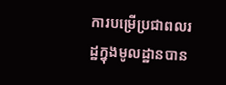ការបម្រើប្រជាពលរដ្ឋក្នុងមូលដ្ឋានបាន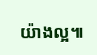យ៉ាងល្អ៕